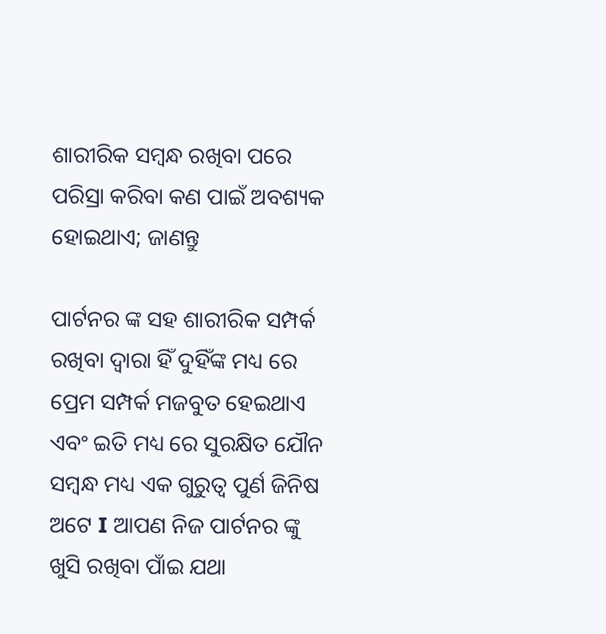ଶାରୀରିକ ସମ୍ବନ୍ଧ ରଖିବା ପରେ ପରିସ୍ରା କରିବା କଣ ପାଇଁ ଅବଶ୍ୟକ ହୋଇଥାଏ; ଜାଣନ୍ତୁ

ପାର୍ଟନର ଙ୍କ ସହ ଶାରୀରିକ ସମ୍ପର୍କ ରଖିବା ଦ୍ୱାରା ହିଁ ଦୁହିଁଙ୍କ ମଧ୍ୟ ରେ ପ୍ରେମ ସମ୍ପର୍କ ମଜବୁତ ହେଇଥାଏ ଏବଂ ଇତି ମଧ୍ୟ ରେ ସୁରକ୍ଷିତ ଯୌନ ସମ୍ବନ୍ଧ ମଧ୍ୟ ଏକ ଗୁରୁତ୍ୱ ପୁର୍ଣ ଜିନିଷ ଅଟେ I ଆପଣ ନିଜ ପାର୍ଟନର ଙ୍କୁ ଖୁସି ରଖିବା ପାଁଇ ଯଥା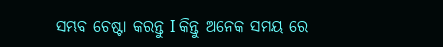ସମ୍ଭବ ଚେଷ୍ଟା କରନ୍ତୁ I କିନ୍ତୁ ଅନେକ ସମୟ ରେ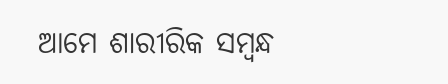ଆମେ ଶାରୀରିକ ସମ୍ବନ୍ଧ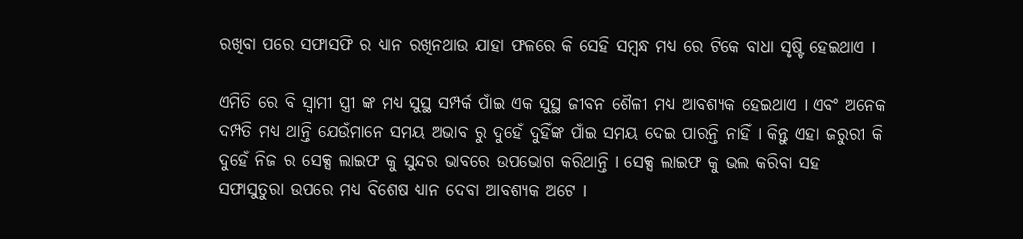ରଖିବା ପରେ ସଫାସଫି ର ଧ୍ୟାନ ରଖିନଥାଉ ଯାହା ଫଳରେ କି ସେହି ସମ୍ବନ୍ଧ ମଧ୍ୟ ରେ ଟିକେ ବାଧା ସୃଷ୍ଟି ହେଇଥାଏ I

ଏମିତି ରେ ବି ସ୍ୱାମୀ ସ୍ତ୍ରୀ ଙ୍କ ମଧ୍ୟ ସୁସ୍ଥ ସମ୍ପର୍କ ପାଁଇ ଏକ ସୁସ୍ଥ ଜୀବନ ଶୈଳୀ ମଧ୍ୟ ଆବଶ୍ୟକ ହେଇଥାଏ I ଏବଂ ଅନେକ ଦମ୍ପତି ମଧ୍ୟ ଥାନ୍ତି ଯେଉଁମାନେ ସମୟ ଅଭାବ ରୁ ଦୁହେଁ ଦୁହିଁଙ୍କ ପାଁଇ ସମୟ ଦେଇ ପାରନ୍ତି ନାହିଁ I କିନ୍ତୁ ଏହା ଜରୁରୀ କି ଦୁହେଁ ନିଜ ର ସେକ୍ସ ଲାଇଫ କୁ ସୁନ୍ଦର ଭାବରେ ଉପଭୋଗ କରିଥାନ୍ତି I ସେକ୍ସ ଲାଇଫ କୁ ଭଲ କରିବା ସହ ସଫାସୁତୁରା ଉପରେ ମଧ୍ୟ ବିଶେଷ ଧ୍ୟାନ ଦେବା ଆବଶ୍ୟକ ଅଟେ I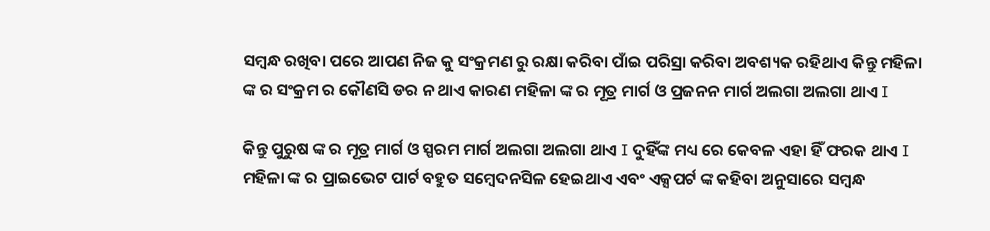ସମ୍ବନ୍ଧ ରଖିବା ପରେ ଆପଣ ନିଜ କୁ ସଂକ୍ରମଣ ରୁ ରକ୍ଷା କରିବା ପାଁଇ ପରିସ୍ରା କରିବା ଅବଶ୍ୟକ ରହିଥାଏ କିନ୍ତୁ ମହିଳା ଙ୍କ ର ସଂକ୍ରମ ର କୌଣସି ଡର ନ ଥାଏ କାରଣ ମହିଳା ଙ୍କ ର ମୂତ୍ର ମାର୍ଗ ଓ ପ୍ରଜନନ ମାର୍ଗ ଅଲଗା ଅଲଗା ଥାଏ I

କିନ୍ତୁ ପୁରୁଷ ଙ୍କ ର ମୂତ୍ର ମାର୍ଗ ଓ ସ୍ପରମ ମାର୍ଗ ଅଲଗା ଅଲଗା ଥାଏ I ଦୁହିଁଙ୍କ ମଧ୍ୟ ରେ କେବଳ ଏହା ହିଁ ଫରକ ଥାଏ I ମହିଳା ଙ୍କ ର ପ୍ରାଇଭେଟ ପାର୍ଟ ବହୁତ ସମ୍ବେଦନସିଳ ହେଇଥାଏ ଏବଂ ଏକ୍ସପର୍ଟ ଙ୍କ କହିବା ଅନୁସାରେ ସମ୍ବନ୍ଧ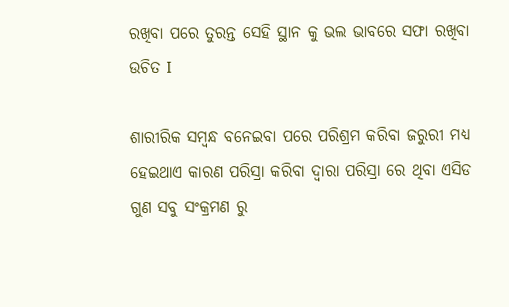ରଖିବା ପରେ ତୁରନ୍ତ ସେହି ସ୍ଥାନ କୁ ଭଲ ଭାବରେ ସଫା ରଖିବା ଉଚିତ I

ଶାରୀରିକ ସମ୍ବନ୍ଧ ବନେଇବା ପରେ ପରିଶ୍ରମ କରିବା ଜରୁରୀ ମଧ୍ୟ ହେଇଥାଏ କାରଣ ପରିସ୍ରା କରିବା ଦ୍ୱାରା ପରିସ୍ରା ରେ ଥିବା ଏସିଡ ଗୁଣ ସବୁ ସଂକ୍ରମଣ ରୁ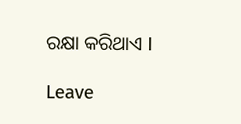ରକ୍ଷା କରିଥାଏ I

Leave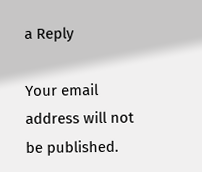a Reply

Your email address will not be published.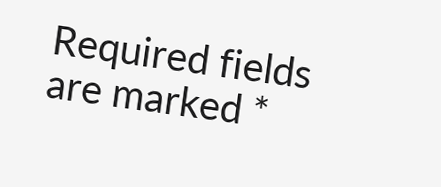Required fields are marked *